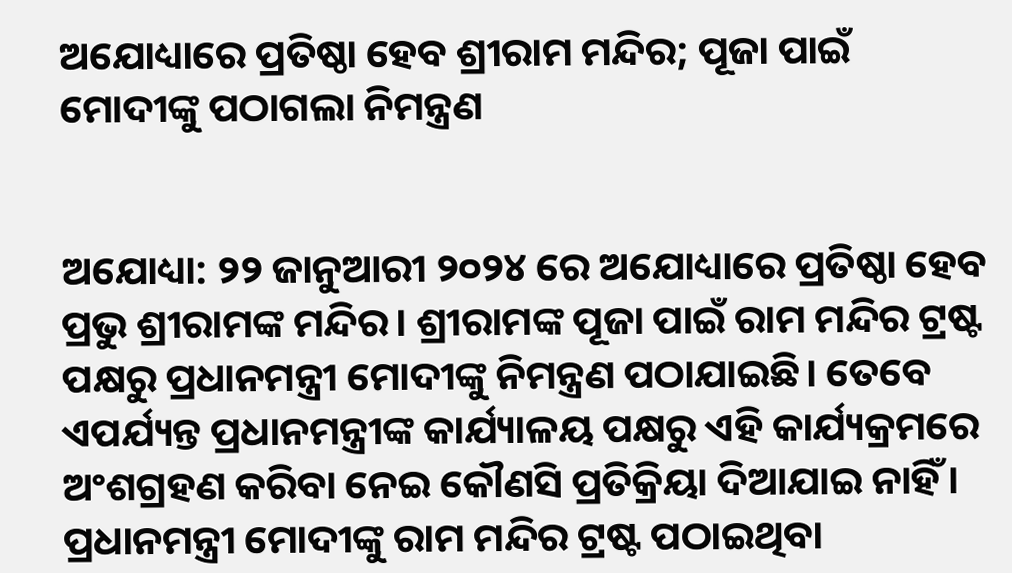ଅଯୋଧ୍ୟାରେ ପ୍ରତିଷ୍ଠା ହେବ ଶ୍ରୀରାମ ମନ୍ଦିର; ପୂଜା ପାଇଁ ମୋଦୀଙ୍କୁ ପଠାଗଲା ନିମନ୍ତ୍ରଣ


ଅଯୋଧ୍ୟା: ୨୨ ଜାନୁଆରୀ ୨୦୨୪ ରେ ଅଯୋଧ୍ୟାରେ ପ୍ରତିଷ୍ଠା ହେବ ପ୍ରଭୁ ଶ୍ରୀରାମଙ୍କ ମନ୍ଦିର। ଶ୍ରୀରାମଙ୍କ ପୂଜା ପାଇଁ ରାମ ମନ୍ଦିର ଟ୍ରଷ୍ଟ ପକ୍ଷରୁ ପ୍ରଧାନମନ୍ତ୍ରୀ ମୋଦୀଙ୍କୁ ନିମନ୍ତ୍ରଣ ପଠାଯାଇଛି। ତେବେ ଏପର୍ଯ୍ୟନ୍ତ ପ୍ରଧାନମନ୍ତ୍ରୀଙ୍କ କାର୍ଯ୍ୟାଳୟ ପକ୍ଷରୁ ଏହି କାର୍ଯ୍ୟକ୍ରମରେ ଅଂଶଗ୍ରହଣ କରିବା ନେଇ କୌଣସି ପ୍ରତିକ୍ରିୟା ଦିଆଯାଇ ନାହିଁ। ପ୍ରଧାନମନ୍ତ୍ରୀ ମୋଦୀଙ୍କୁ ରାମ ମନ୍ଦିର ଟ୍ରଷ୍ଟ ପଠାଇଥିବା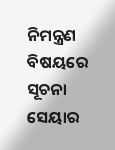ନିମନ୍ତ୍ରଣ ବିଷୟରେ ସୂଚନା ସେୟାର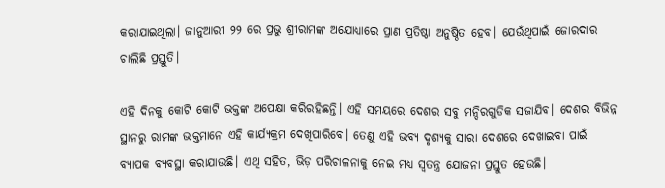କରାଯାଇଥିଲା। ଜାନୁଆରୀ ୨୨ ରେ ପ୍ରଭୁ ଶ୍ରୀରାମଙ୍କ ଅଯୋଧ୍ୟାରେ ପ୍ରାଣ ପ୍ରତିଷ୍ଠା ଅନୁଷ୍ଠିତ ହେବ। ଯେଉଁଥିପାଇଁ ଜୋରଦାର ଚାଲିଛି ପ୍ରସ୍ତୁତି।

ଏହି ଦିନକୁ କୋଟି କୋଟି ଭକ୍ତଙ୍କ ଅପେକ୍ଷା କରିରହିଛନ୍ତି। ଏହି ସମୟରେ ଦେଶର ସବୁ ମନ୍ଦିରଗୁଡିକ ସଜାଯିବ। ଦେଶର ବିଭିନ୍ନ ସ୍ଥାନରୁ ରାମଙ୍କ ଭକ୍ତମାନେ ଏହି କାର୍ଯ୍ୟକ୍ରମ ଦେଖିପାରିବେ। ତେଣୁ ଏହି ଭବ୍ୟ ଦୃଶ୍ୟକୁ ସାରା ଦେଶରେ ଦେଖାଇବା ପାଇଁ ବ୍ୟାପକ ବ୍ୟବସ୍ଥା କରାଯାଉଛି। ଏଥି ସହିତ, ଭିଡ଼ ପରିଚାଳନାକୁ ନେଇ ମଧ୍ୟ ସ୍ବତନ୍ତ୍ର ଯୋଜନା ପ୍ରସ୍ତୁତ ହେଉଛି।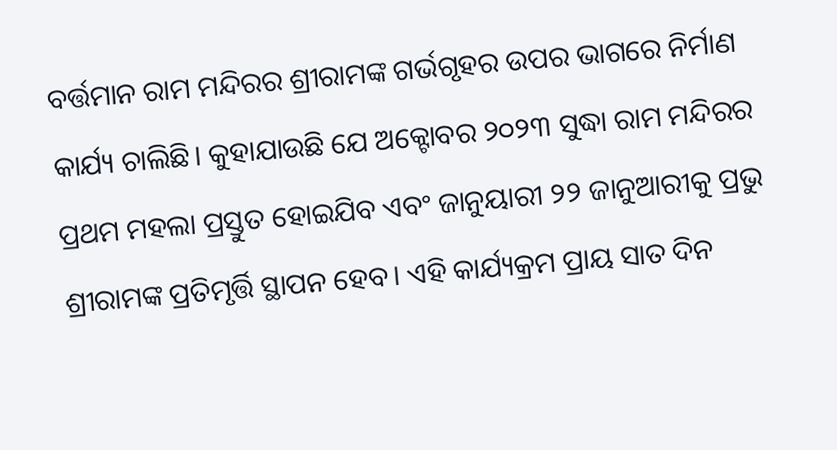ବର୍ତ୍ତମାନ ରାମ ମନ୍ଦିରର ଶ୍ରୀରାମଙ୍କ ଗର୍ଭଗୃହର ଉପର ଭାଗରେ ନିର୍ମାଣ କାର୍ଯ୍ୟ ଚାଲିଛି। କୁହାଯାଉଛି ଯେ ଅକ୍ଟୋବର ୨୦୨୩ ସୁଦ୍ଧା ରାମ ମନ୍ଦିରର ପ୍ରଥମ ମହଲା ପ୍ରସ୍ତୁତ ହୋଇଯିବ ଏବଂ ଜାନୁୟାରୀ ୨୨ ଜାନୁଆରୀକୁ ପ୍ରଭୁ ଶ୍ରୀରାମଙ୍କ ପ୍ରତିମୃର୍ତ୍ତି ସ୍ଥାପନ ହେବ। ଏହି କାର୍ଯ୍ୟକ୍ରମ ପ୍ରାୟ ସାତ ଦିନ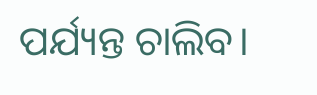ପର୍ଯ୍ୟନ୍ତ ଚାଲିବ।